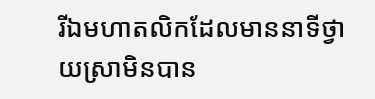រីឯមហាតលិកដែលមាននាទីថ្វាយស្រាមិនបាន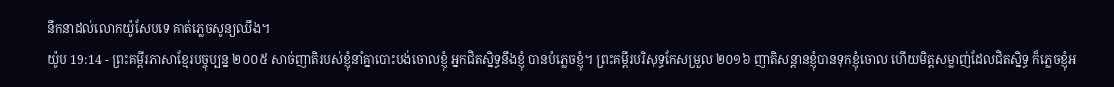នឹកនាដល់លោកយ៉ូសែបទេ គាត់ភ្លេចសូន្យឈឹង។
យ៉ូប 19:14 - ព្រះគម្ពីរភាសាខ្មែរបច្ចុប្បន្ន ២០០៥ សាច់ញាតិរបស់ខ្ញុំនាំគ្នាបោះបង់ចោលខ្ញុំ អ្នកជិតស្និទ្ធនឹងខ្ញុំ បានបំភ្លេចខ្ញុំ។ ព្រះគម្ពីរបរិសុទ្ធកែសម្រួល ២០១៦ ញាតិសន្តានខ្ញុំបានទុកខ្ញុំចោល ហើយមិត្តសម្លាញ់ដែលជិតស្និទ្ធ ក៏ភ្លេចខ្ញុំអ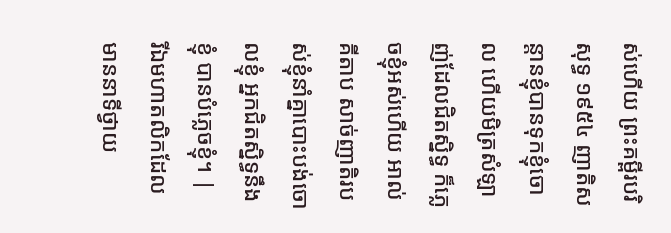ស់ហើយ ព្រះគម្ពីរបរិសុទ្ធ ១៩៥៤ ញាតិសន្តានខ្ញុំបានទុកខ្ញុំចោល ហើយមិត្រសំឡាញ់ដែលជិតស្និទ្ធ ក៏ភ្លេចខ្ញុំអស់ហើយ អាល់គីតាប សាច់ញាតិរបស់ខ្ញុំនាំគ្នាបោះបង់ចោលខ្ញុំ អ្នកជិតស្និទ្ធនឹងខ្ញុំ បានបំភ្លេចខ្ញុំ។ |
រីឯមហាតលិកដែលមាននាទីថ្វាយ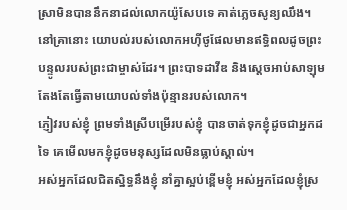ស្រាមិនបាននឹកនាដល់លោកយ៉ូសែបទេ គាត់ភ្លេចសូន្យឈឹង។
នៅគ្រានោះ យោបល់របស់លោកអហ៊ីថូផែលមានឥទ្ធិពលដូចព្រះបន្ទូលរបស់ព្រះជាម្ចាស់ដែរ។ ព្រះបាទដាវីឌ និងស្ដេចអាប់សាឡុមតែងតែធ្វើតាមយោបល់ទាំងប៉ុន្មានរបស់លោក។
ភ្ញៀវរបស់ខ្ញុំ ព្រមទាំងស្រីបម្រើរបស់ខ្ញុំ បានចាត់ទុកខ្ញុំដូចជាអ្នកដទៃ គេមើលមកខ្ញុំដូចមនុស្សដែលមិនធ្លាប់ស្គាល់។
អស់អ្នកដែលជិតស្និទ្ធនឹងខ្ញុំ នាំគ្នាស្អប់ខ្ពើមខ្ញុំ អស់អ្នកដែលខ្ញុំស្រ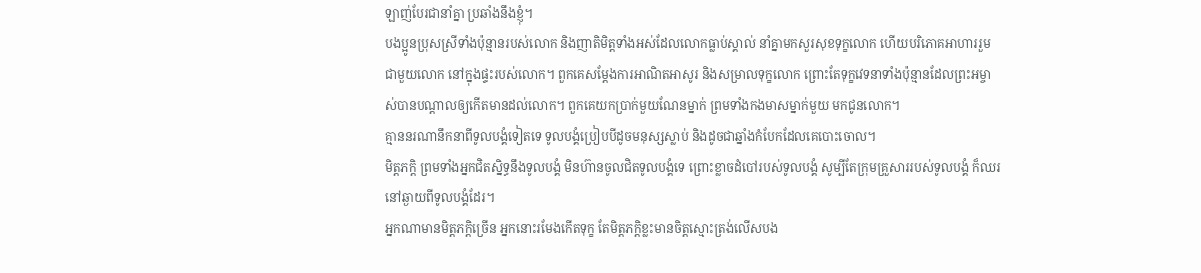ឡាញ់បែរជានាំគ្នា ប្រឆាំងនឹងខ្ញុំ។
បងប្អូនប្រុសស្រីទាំងប៉ុន្មានរបស់លោក និងញាតិមិត្តទាំងអស់ដែលលោកធ្លាប់ស្គាល់ នាំគ្នាមកសួរសុខទុក្ខលោក ហើយបរិភោគអាហាររួមជាមួយលោក នៅក្នុងផ្ទះរបស់លោក។ ពួកគេសម្តែងការអាណិតអាសូរ និងសម្រាលទុក្ខលោក ព្រោះតែទុក្ខវេទនាទាំងប៉ុន្មានដែលព្រះអម្ចាស់បានបណ្ដាលឲ្យកើតមានដល់លោក។ ពួកគេយកប្រាក់មួយណែនម្នាក់ ព្រមទាំងកងមាសម្នាក់មួយ មកជូនលោក។
គ្មាននរណានឹកនាពីទូលបង្គំទៀតទេ ទូលបង្គំប្រៀបបីដូចមនុស្សស្លាប់ និងដូចជាឆ្នាំងកំបែកដែលគេបោះចោល។
មិត្តភក្ដិ ព្រមទាំងអ្នកជិតស្និទ្ធនឹងទូលបង្គំ មិនហ៊ានចូលជិតទូលបង្គំទេ ព្រោះខ្លាចដំបៅរបស់ទូលបង្គំ សូម្បីតែក្រុមគ្រួសាររបស់ទូលបង្គំ ក៏ឈរនៅឆ្ងាយពីទូលបង្គំដែរ។
អ្នកណាមានមិត្តភក្ដិច្រើន អ្នកនោះរមែងកើតទុក្ខ តែមិត្តភក្ដិខ្លះមានចិត្តស្មោះត្រង់លើសបង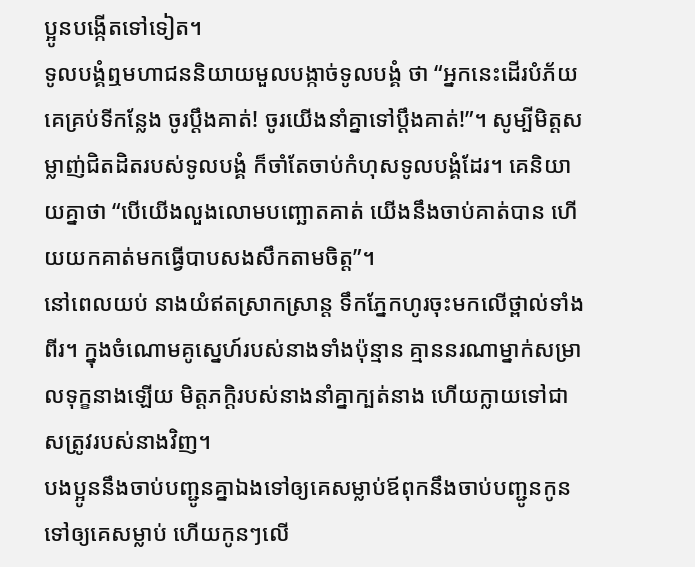ប្អូនបង្កើតទៅទៀត។
ទូលបង្គំឮមហាជននិយាយមួលបង្កាច់ទូលបង្គំ ថា “អ្នកនេះដើរបំភ័យគេគ្រប់ទីកន្លែង ចូរប្ដឹងគាត់! ចូរយើងនាំគ្នាទៅប្ដឹងគាត់!”។ សូម្បីមិត្តសម្លាញ់ជិតដិតរបស់ទូលបង្គំ ក៏ចាំតែចាប់កំហុសទូលបង្គំដែរ។ គេនិយាយគ្នាថា “បើយើងលួងលោមបញ្ឆោតគាត់ យើងនឹងចាប់គាត់បាន ហើយយកគាត់មកធ្វើបាបសងសឹកតាមចិត្ត”។
នៅពេលយប់ នាងយំឥតស្រាកស្រាន្ត ទឹកភ្នែកហូរចុះមកលើថ្ពាល់ទាំងពីរ។ ក្នុងចំណោមគូស្នេហ៍របស់នាងទាំងប៉ុន្មាន គ្មាននរណាម្នាក់សម្រាលទុក្ខនាងឡើយ មិត្តភក្ដិរបស់នាងនាំគ្នាក្បត់នាង ហើយក្លាយទៅជាសត្រូវរបស់នាងវិញ។
បងប្អូននឹងចាប់បញ្ជូនគ្នាឯងទៅឲ្យគេសម្លាប់ឪពុកនឹងចាប់បញ្ជូនកូនទៅឲ្យគេសម្លាប់ ហើយកូនៗលើ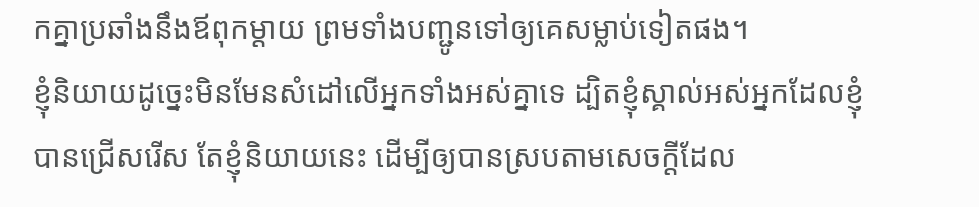កគ្នាប្រឆាំងនឹងឪពុកម្ដាយ ព្រមទាំងបញ្ជូនទៅឲ្យគេសម្លាប់ទៀតផង។
ខ្ញុំនិយាយដូច្នេះមិនមែនសំដៅលើអ្នកទាំងអស់គ្នាទេ ដ្បិតខ្ញុំស្គាល់អស់អ្នកដែលខ្ញុំបានជ្រើសរើស តែខ្ញុំនិយាយនេះ ដើម្បីឲ្យបានស្របតាមសេចក្ដីដែល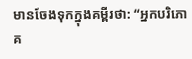មានចែងទុកក្នុងគម្ពីរថា: “អ្នកបរិភោគ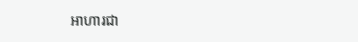អាហារជា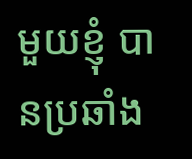មួយខ្ញុំ បានប្រឆាំង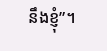នឹងខ្ញុំ”។